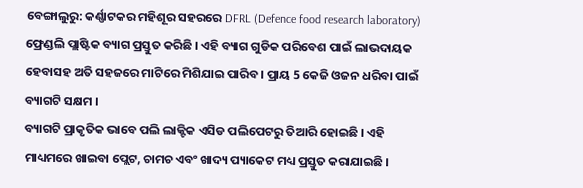ବେଙ୍ଗାଲୁରୁ: କର୍ଣ୍ଣାଟକର ମହିଶୂର ସହରରେ DFRL (Defence food research laboratory) ଫ୍ରେଣ୍ଡଲି ପ୍ଲାଷ୍ଟିକ ବ୍ୟାଗ ପ୍ରସ୍ତୁତ କରିଛି । ଏହି ବ୍ୟାଗ ଗୁଡିକ ପରିବେଶ ପାଇଁ ଲାଭଦାୟକ ହେବାସହ ଅତି ସହଜରେ ମାଟିରେ ମିଶିଯାଇ ପାରିବ । ପ୍ରାୟ 5 କେଜି ଓଜନ ଧରିବା ପାଇଁ ବ୍ୟାଗଟି ସକ୍ଷମ ।
ବ୍ୟାଗଟି ପ୍ରାକୃତିକ ଭାବେ ପଲି ଲାକ୍ଟିକ ଏସିଡ ପଲିପେଟରୁ ତିଆରି ହୋଇଛି । ଏହି ମାଧ୍ୟମରେ ଖାଇବା ପ୍ଲେଟ, ଚାମଚ ଏବଂ ଖାଦ୍ୟ ପ୍ୟାକେଟ ମଧ୍ୟ ପ୍ରସ୍ତୁତ କରାଯାଇଛି ।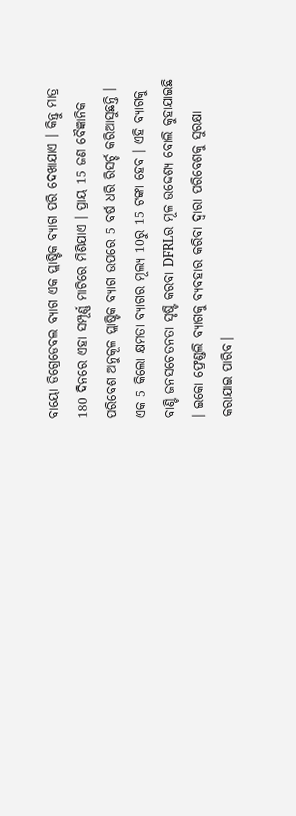ବାୟୋ ଡିଗ୍ରେଡେବଲ ବ୍ୟାଗ ଏକ ପ୍ଲାଷ୍ଟିକ ବ୍ୟାଗ ପରି ଦେଖାଯାଏ । କିନ୍ତୁ ମାତ୍ର 180 ଦିନରେ ଏହା ସମ୍ପୂର୍ଣ୍ଣ ମାଟିରେ ମିଶିଯାଏ । ପ୍ରାୟ 15 ଜଣ ବୈଜ୍ଞାନିକ ପରିବେଶ ଅନୁକୂଳ ପ୍ଲାଷ୍ଟିକ ବ୍ୟାଗ ଉପରେ 5 ବର୍ଷ ଧରି ରିସର୍ଚ୍ଚ କରିଆସୁଛନ୍ତି । ଏକ 5 କିଲୋ କ୍ଷମତା ବ୍ୟାଗର ମୂଲ୍ୟ 10ରୁ 15 ଟଙ୍କା ହେବ । ଏହି ବ୍ୟାଗକୁ ବାଣ୍ଟି ଜନସଚେତନତା ସୃଷ୍ଟି କରବା DFRLର ମୂଳ ଉଦ୍ଦେଶ୍ୟ ବୋଲି କୁହାଯାଇଛି । ଇକୋ ଫ୍ରେଣ୍ଡଲି ବ୍ୟାଗକୁ ବ୍ୟବହାର କରିବା ଦ୍ବାରା ପରିବେଶକୁ ସୁରକ୍ଷା କରାଯାଇ ପାରିବ।